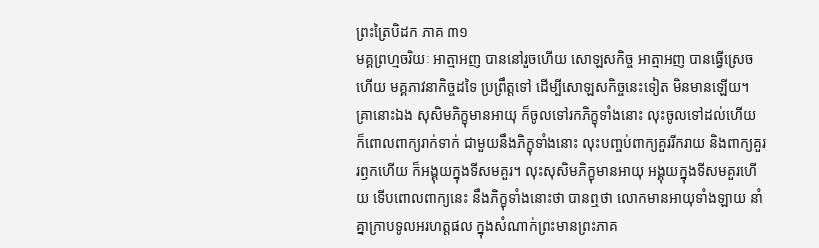ព្រះត្រៃបិដក ភាគ ៣១
មគ្គព្រហ្មចរិយៈ អាត្មាអញ បាននៅរួចហើយ សោឡសកិច្ច អាត្មាអញ បានធ្វើស្រេចហើយ មគ្គភាវនាកិច្ចដទៃ ប្រព្រឹត្តទៅ ដើម្បីសោឡសកិច្ចនេះទៀត មិនមានឡើយ។ គ្រានោះឯង សុសិមភិក្ខុមានអាយុ ក៏ចូលទៅរកភិក្ខុទាំងនោះ លុះចូលទៅដល់ហើយ ក៏ពោលពាក្យរាក់ទាក់ ជាមួយនឹងភិក្ខុទាំងនោះ លុះបញ្ចប់ពាក្យគួររីករាយ និងពាក្យគួររឭកហើយ ក៏អង្គុយក្នុងទីសមគួរ។ លុះសុសិមភិក្ខុមានអាយុ អង្គុយក្នុងទីសមគួរហើយ ទើបពោលពាក្យនេះ នឹងភិក្ខុទាំងនោះថា បានឮថា លោកមានអាយុទាំងឡាយ នាំគ្នាក្រាបទូលអរហត្តផល ក្នុងសំណាក់ព្រះមានព្រះភាគ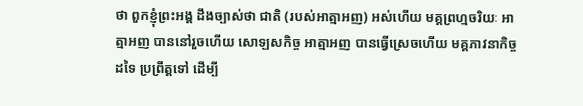ថា ពួកខ្ញុំព្រះអង្គ ដឹងច្បាស់ថា ជាតិ (របស់អាត្មាអញ) អស់ហើយ មគ្គព្រហ្មចរិយៈ អាត្មាអញ បាននៅរួចហើយ សោឡសកិច្ច អាត្មាអញ បានធ្វើស្រេចហើយ មគ្គភាវនាកិច្ចដទៃ ប្រព្រឹត្តទៅ ដើម្បី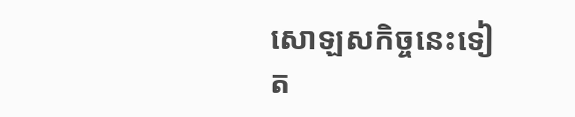សោឡសកិច្ចនេះទៀត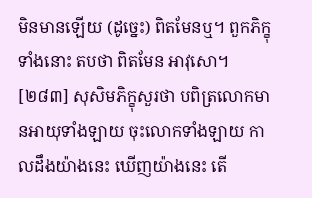មិនមានឡើយ (ដូច្នេះ) ពិតមែនឬ។ ពួកភិក្ខុទាំងនោះ តបថា ពិតមែន អាវុសោ។
[២៨៣] សុសិមភិក្ខុសួរថា បពិត្រលោកមានអាយុទាំងឡាយ ចុះលោកទាំងឡាយ កាលដឹងយ៉ាងនេះ ឃើញយ៉ាងនេះ តើ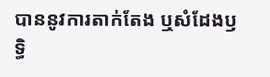បាននូវការតាក់តែង ឬសំដែងឫទ្ធិ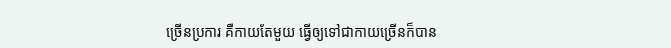ច្រើនប្រការ គឺកាយតែមួយ ធ្វើឲ្យទៅជាកាយច្រើនក៏បាន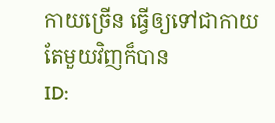កាយច្រើន ធ្វើឲ្យទៅជាកាយតែមួយវិញក៏បាន
ID: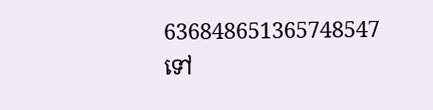636848651365748547
ទៅ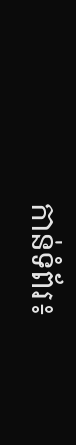កាន់ទំព័រ៖